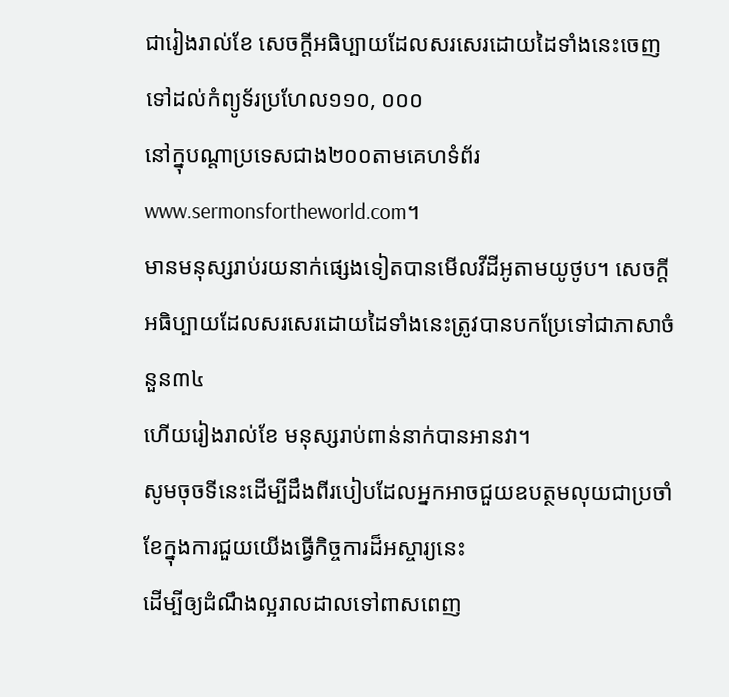ជារៀងរាល់ខែ សេចក្ដីអធិប្បាយដែលសរសេរដោយដៃទាំងនេះចេញទៅដល់កំព្យូទ័រប្រហែល១១០, ០០០
នៅក្នុបណ្ដាប្រទេសជាង២០០តាមគេហទំព័រwww.sermonsfortheworld.com។
មានមនុស្សរាប់រយនាក់ផ្សេងទៀតបានមើលវីដីអូតាមយូថូប។ សេចក្ដីអធិប្បាយដែលសរសេរដោយដៃទាំងនេះត្រូវបានបកប្រែទៅជាភាសាចំនួន៣៤
ហើយរៀងរាល់ខែ មនុស្សរាប់ពាន់នាក់បានអានវា។
សូមចុចទីនេះដើម្បីដឹងពីរបៀបដែលអ្នកអាចជួយឧបត្ថមលុយជាប្រចាំខែក្នុងការជួយយើងធ្វើកិច្ចការដ៏អស្ចារ្យនេះ
ដើម្បីឲ្យដំណឹងល្អរាលដាលទៅពាសពេញ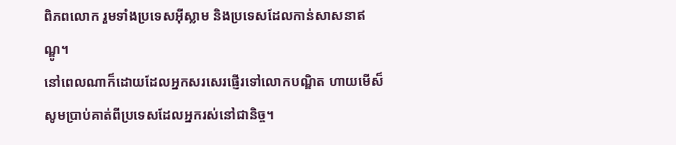ពិភពលោក រួមទាំងប្រទេសអ៊ីស្លាម និងប្រទេសដែលកាន់សាសនាឥណ្ឌូ។
នៅពេលណាក៏ដោយដែលអ្នកសរសេរផ្ញើរទៅលោកបណ្ឌិត ហាយមើស៏ សូមប្រាប់គាត់ពីប្រទេសដែលអ្នករស់នៅជានិច្ច។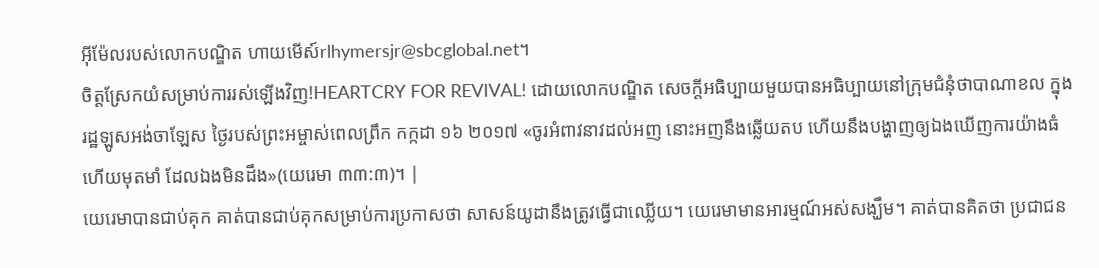អ៊ីម៉ែលរបស់លោកបណ្ឌិត ហាយមើស៍rlhymersjr@sbcglobal.net។
ចិត្ដស្រែកយំសម្រាប់ការរស់ឡើងវិញ!HEARTCRY FOR REVIVAL! ដោយលោកបណ្ឌិត សេចក្ដីអធិប្បាយមួយបានអធិប្បាយនៅក្រុមជំនុំថាបាណាខល ក្នុងរដ្ឋឡូសអង់ចាឡែស ថ្ងៃរបស់ព្រះអម្ចាស់ពេលព្រឹក កក្កដា ១៦ ២០១៧ «ចូរអំពាវនាវដល់អញ នោះអញនឹងឆ្លើយតប ហើយនឹងបង្ហាញឲ្យឯងឃើញការយ៉ាងធំ ហើយមុតមាំ ដែលឯងមិនដឹង»(យេរេមា ៣៣:៣)។ |
យេរេមាបានជាប់គុក គាត់បានជាប់គុកសម្រាប់ការប្រកាសថា សាសន៍យូដានឹងត្រូវធ្វើជាឈ្លើយ។ យេរេមាមានអារម្មណ៍អស់សង្ឃឹម។ គាត់បានគិតថា ប្រជាជន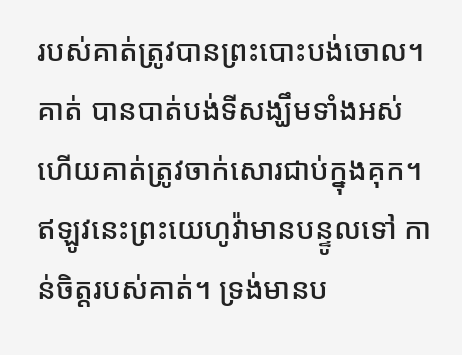របស់គាត់ត្រូវបានព្រះបោះបង់ចោល។ គាត់ បានបាត់បង់ទីសង្ឃឹមទាំងអស់ ហើយគាត់ត្រូវចាក់សោរជាប់ក្នុងគុក។ ឥឡូវនេះព្រះយេហូវ៉ាមានបន្ទូលទៅ កាន់ចិត្ដរបស់គាត់។ ទ្រង់មានប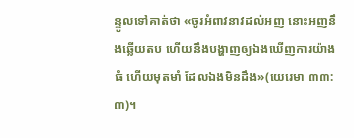ន្ទូលទៅគាត់ថា «ចូរអំពាវនាវដល់អញ នោះអញនឹងឆ្លើយតប ហើយនឹងបង្ហាញឲ្យឯងឃើញការយ៉ាងធំ ហើយមុតមាំ ដែលឯងមិនដឹង»(យេរេមា ៣៣:៣)។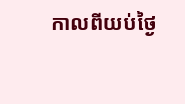កាលពីយប់ថ្ងៃ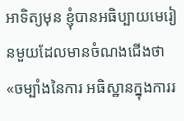អាទិត្យមុន ខ្ញុំបានអធិប្បាយមេរៀនមួយដែលមានចំណងជើងថា «ចម្បាំងនៃការ អធិស្ឋានក្នុងការរ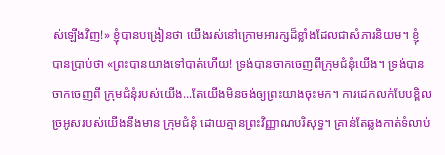ស់ឡើងវិញ!» ខ្ញុំបានបង្រៀនថា យើងរស់នៅក្រោមអារក្សដ៏ខ្លាំងដែលជាសំភារនិយម។ ខ្ញុំ បានប្រាប់ថា «ព្រះបានយាងទៅបាត់ហើយ! ទ្រង់បានចាកចេញពីក្រុមជំនុំយើង។ ទ្រង់បានចាកចេញពី ក្រុមជំនុំរបស់យើង...តែយើងមិនចង់ឲ្យព្រះយាងចុះមក។ ការដេកលក់បែបខ្ពិលច្រអូសរបស់យើងនឹងមាន ក្រុមជំនុំ ដោយគ្មានព្រះវិញ្ញាណបរិសុទ្ធ។ គ្រាន់តែឆ្លងកាត់ទំលាប់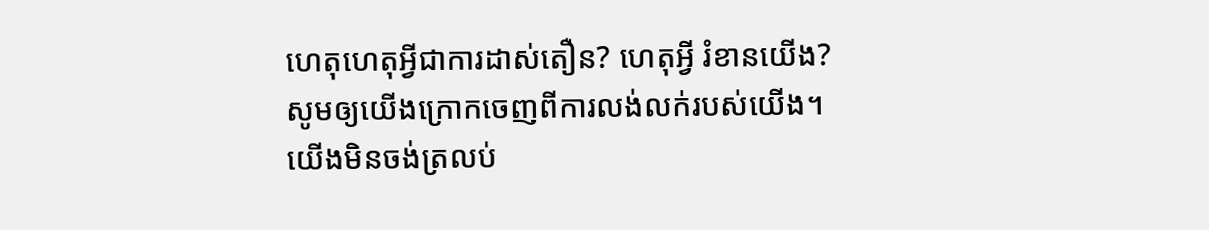ហេតុហេតុអ្វីជាការដាស់តឿន? ហេតុអ្វី រំខានយើង? សូមឲ្យយើងក្រោកចេញពីការលង់លក់របស់យើង។ យើងមិនចង់ត្រលប់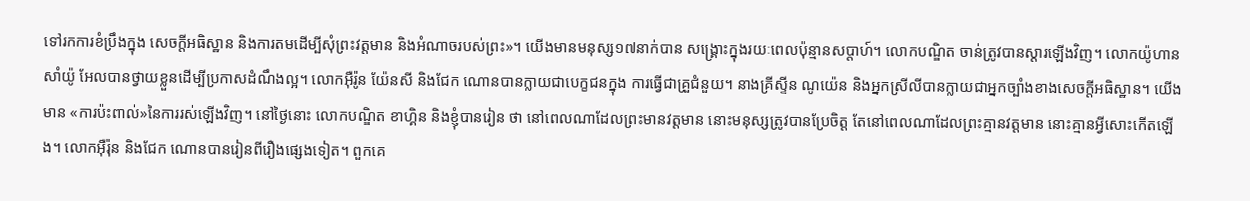ទៅរកការខំប្រឹងក្នុង សេចក្ដីអធិស្ឋាន និងការតមដើម្បីសុំព្រះវត្ដមាន និងអំណាចរបស់ព្រះ»។ យើងមានមនុស្ស១៧នាក់បាន សង្រ្គោះក្នុងរយៈពេលប៉ុន្មានសប្ដាហ៍។ លោកបណ្ឌិត ចាន់ត្រូវបានស្ដារឡើងវិញ។ លោកយ៉ូហាន សាំយ៉ូ អែលបានថ្វាយខ្លួនដើម្បីប្រកាសដំណឹងល្អ។ លោកអ៊ឺរ៉ូន យ៉ែនសី និងជែក ណោនបានក្លាយជាបេក្ខជនក្នុង ការធ្វើជាគ្រួជំនួយ។ នាងគ្រីស្ទីន ណូយ៉េន និងអ្នកស្រីលីបានក្លាយជាអ្នកច្បាំងខាងសេចក្ដីអធិស្ឋាន។ យើងមាន «ការប៉ះពាល់»នៃការរស់ឡើងវិញ។ នៅថ្ងៃនោះ លោកបណ្ឌិត ខាហ្គិន និងខ្ញុំបានរៀន ថា នៅពេលណាដែលព្រះមានវត្ដមាន នោះមនុស្សត្រូវបានប្រែចិត្ដ តែនៅពេលណាដែលព្រះគ្មានវត្ដមាន នោះគ្មានអ្វីសោះកើតឡើង។ លោកអ៊ឺរ៉ុន និងជែក ណោនបានរៀនពីរឿងផ្សេងទៀត។ ពួកគេ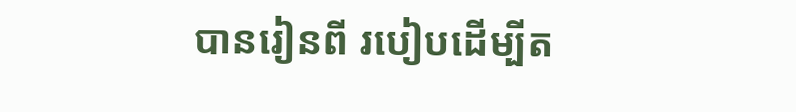បានរៀនពី របៀបដើម្បីត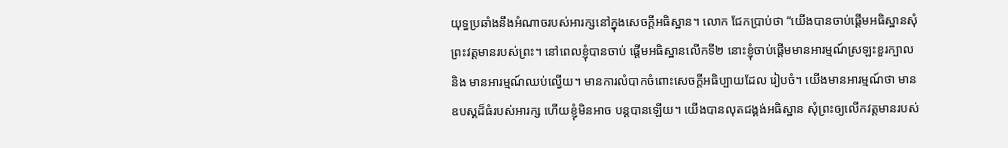យុទ្ធប្រឆាំងនឹងអំណាចរបស់អារក្សនៅក្នុងសេចក្ដីអធិស្ឋាន។ លោក ជែកប្រាប់ថា “យើងបានចាប់ផ្ដើមអធិស្ឋានសុំព្រះវត្ដមានរបស់ព្រះ។ នៅពេលខ្ញុំបានចាប់ ផ្ដើមអធិស្ឋានលើកទី២ នោះខ្ញុំចាប់ផ្ដើមមានអារម្មណ៍ស្រឡះខួរក្បាល និង មានអារម្មណ៍ឈប់ល្វើយ។ មានការលំបាកចំពោះសេចក្ដីអធិប្បាយដែល រៀបចំ។ យើងមានអារម្មណ៍ថា មានឧបស្គដ៏ធំរបស់អារក្ស ហើយខ្ញុំមិនអាច បន្ដបានឡើយ។ យើងបានលុតជង្គង់អធិស្ឋាន សុំព្រះឲ្យលើកវត្ដមានរបស់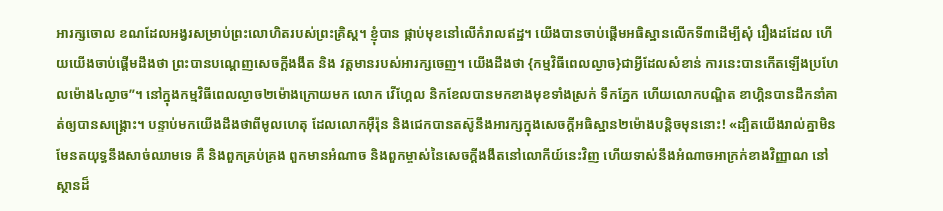អារក្សចោល ខណដែលអង្វរសម្រាប់ព្រះលោហិតរបស់ព្រះគ្រិស្ដ។ ខ្ញុំបាន ផ្កាប់មុខនៅលើកំរាលឥដ្ឋ។ យើងបានចាប់ផ្ដើមអធិស្ឋានលើកទី៣ដើម្បីសុំ រឿងដដែល ហើយយើងចាប់ផ្ដើមដឹងថា ព្រះបានបណ្ដេញសេចក្ដីងងឹត និង វត្ដមានរបស់អារក្សចេញ។ យើងដឹងថា {កម្មវិធីពេលល្ងាច}ជាអ្វីដែលសំខាន់ ការនេះបានកើតឡើងប្រហែលម៉ោង៤ល្ងាច”។ នៅក្នុងកម្មវិធីពេលល្ងាច២ម៉ោងក្រោយមក លោក វើហ្គែល និកខែលបានមកខាងមុខទាំងស្រក់ ទឹកភ្នែក ហើយលោកបណ្ឌិត ខាហ្គិនបានដឹកនាំគាត់ឲ្យបានសង្រ្គោះ។ បន្ទាប់មកយើងដឹងថាពីមូលហេតុ ដែលលោកអ៊ឺរ៉ុន និងជេកបានតស៊ូនឹងអារក្សក្នុងសេចក្ដីអធិស្ឋាន២ម៉ោងបន្ដិចមុននោះ! «ដ្បិតយើងរាល់គ្នាមិនមែនតយុទ្ធនឹងសាច់ឈាមទេ គឺ និងពួកគ្រប់គ្រង ពួកមានអំណាច និងពួកម្ចាស់នៃសេចក្តីងងឹតនៅលោកីយ៍នេះវិញ ហើយទាស់នឹងអំណាចអាក្រក់ខាងវិញ្ញាណ នៅស្ថានដ៏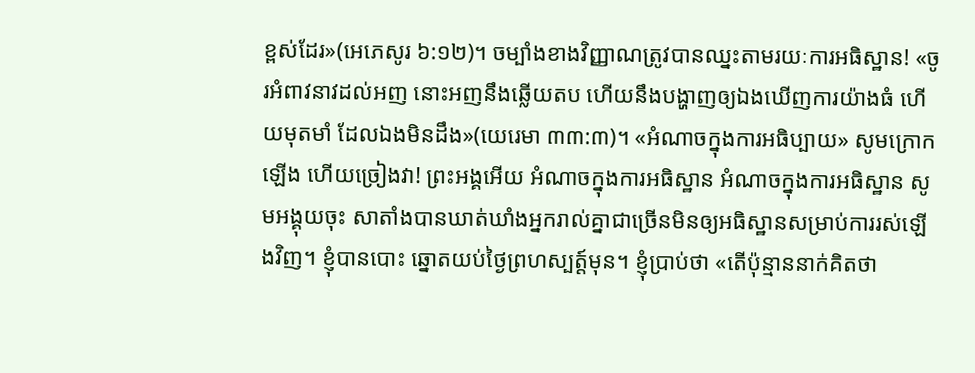ខ្ពស់ដែរ»(អេភេសូរ ៦:១២)។ ចម្បាំងខាងវិញ្ញាណត្រូវបានឈ្នះតាមរយៈការអធិស្ឋាន! «ចូរអំពាវនាវដល់អញ នោះអញនឹងឆ្លើយតប ហើយនឹងបង្ហាញឲ្យឯងឃើញការយ៉ាងធំ ហើយមុតមាំ ដែលឯងមិនដឹង»(យេរេមា ៣៣:៣)។ «អំណាចក្នុងការអធិប្បាយ» សូមក្រោកឡើង ហើយច្រៀងវា! ព្រះអង្គអើយ អំណាចក្នុងការអធិស្ឋាន អំណាចក្នុងការអធិស្ឋាន សូមអង្គុយចុះ សាតាំងបានឃាត់ឃាំងអ្នករាល់គ្នាជាច្រើនមិនឲ្យអធិស្ឋានសម្រាប់ការរស់ឡើងវិញ។ ខ្ញុំបានបោះ ឆ្នោតយប់ថ្ងៃព្រហស្បត្ដ៍មុន។ ខ្ញុំប្រាប់ថា «តើប៉ុន្មាននាក់គិតថា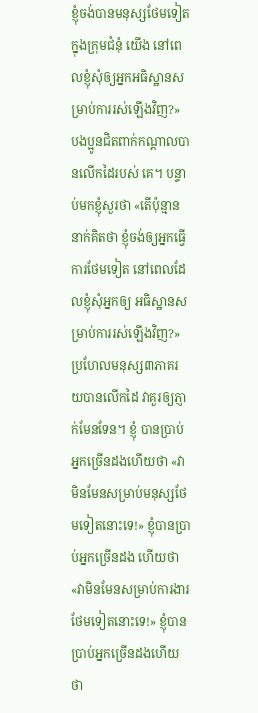ខ្ញុំចង់បានមនុស្សថែមទៀតក្នុងក្រុមជំនុំ យើង នៅពេលខ្ញុំសុំឲ្យអ្នកអធិស្ឋានសម្រាប់ការរស់ឡើងវិញ?» បងប្អូនជិតពាក់កណ្ដាលបានលើកដៃរបស់ គេ។ បន្ទាប់មកខ្ញុំសួរថា «តើប៉ុន្មាននាក់គិតថា ខ្ញុំចង់ឲ្យអ្នកធ្វើការថែមទៀត នៅពេលដែលខ្ញុំសុំអ្នកឲ្យ អធិស្ឋានសម្រាប់ការរស់ឡើងវិញ?» ប្រហែលមនុស្ស៣ភាគរយបានលើកដៃ វាគួរឲ្យភ្ញាក់មែនទែន។ ខ្ញុំ បានប្រាប់អ្នកច្រើនដងហើយថា «វាមិនមែនសម្រាប់មនុស្សថែមទៀតនោះទេ!» ខ្ញុំបានប្រាប់អ្នកច្រើនដង ហើយថា «វាមិនមែនសម្រាប់ការងារថែមទៀតនោះទេ!» ខ្ញុំបានប្រាប់អ្នកច្រើនដងហើយថា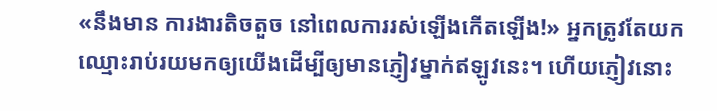«នឹងមាន ការងារតិចតួច នៅពេលការរស់ឡើងកើតឡើង!» អ្នកត្រូវតែយកឈ្មោះរាប់រយមកឲ្យយើងដើម្បីឲ្យមានភ្ញៀវម្នាក់ឥឡូវនេះ។ ហើយភ្ញៀវនោះ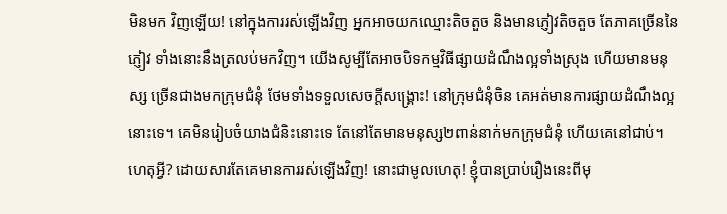មិនមក វិញឡើយ! នៅក្នុងការរស់ឡើងវិញ អ្នកអាចយកឈ្មោះតិចតួច និងមានភ្ញៀវតិចតួច តែភាគច្រើននៃភ្ញៀវ ទាំងនោះនឹងត្រលប់មកវិញ។ យើងសូម្បីតែអាចបិទកម្មវិធីផ្សាយដំណឹងល្អទាំងស្រុង ហើយមានមនុស្ស ច្រើនជាងមកក្រុមជំនុំ ថែមទាំងទទួលសេចក្ដីសង្រ្គោះ! នៅក្រុមជំនុំចិន គេអត់មានការផ្សាយដំណឹងល្អ នោះទេ។ គេមិនរៀបចំយាងជំនិះនោះទេ តែនៅតែមានមនុស្ស២ពាន់នាក់មកក្រុមជំនុំ ហើយគេនៅជាប់។ ហេតុអ្វី? ដោយសារតែគេមានការរស់ឡើងវិញ! នោះជាមូលហេតុ! ខ្ញុំបានប្រាប់រឿងនេះពីមុ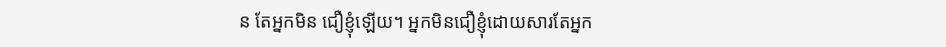ន តែអ្នកមិន ជឿខ្ញុំឡើយ។ អ្នកមិនជឿខ្ញុំដោយសារតែអ្នក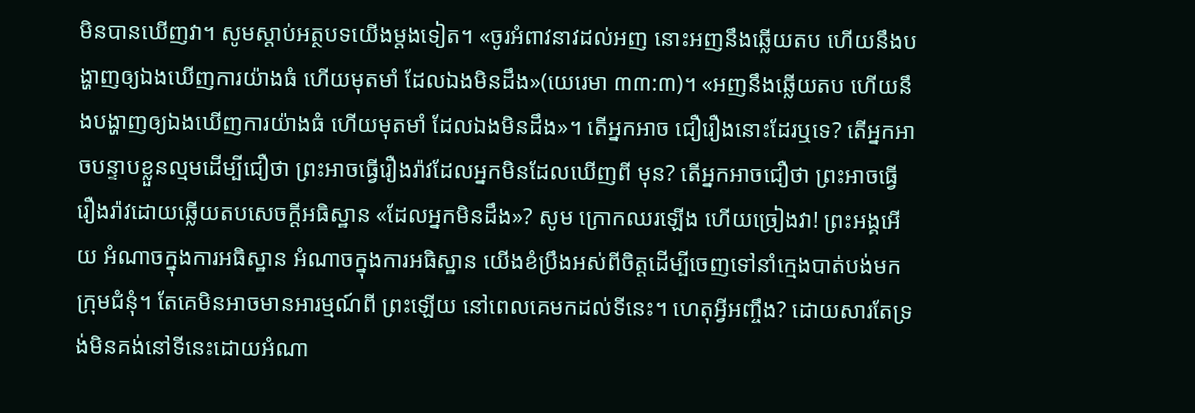មិនបានឃើញវា។ សូមស្ដាប់អត្ថបទយើងម្ដងទៀត។ «ចូរអំពាវនាវដល់អញ នោះអញនឹងឆ្លើយតប ហើយនឹងបង្ហាញឲ្យឯងឃើញការយ៉ាងធំ ហើយមុតមាំ ដែលឯងមិនដឹង»(យេរេមា ៣៣:៣)។ «អញនឹងឆ្លើយតប ហើយនឹងបង្ហាញឲ្យឯងឃើញការយ៉ាងធំ ហើយមុតមាំ ដែលឯងមិនដឹង»។ តើអ្នកអាច ជឿរឿងនោះដែរឬទេ? តើអ្នកអាចបន្ទាបខ្លួនល្មមដើម្បីជឿថា ព្រះអាចធ្វើរឿងរ៉ាវដែលអ្នកមិនដែលឃើញពី មុន? តើអ្នកអាចជឿថា ព្រះអាចធ្វើរឿងរ៉ាវដោយឆ្លើយតបសេចក្ដីអធិស្ឋាន «ដែលអ្នកមិនដឹង»? សូម ក្រោកឈរឡើង ហើយច្រៀងវា! ព្រះអង្គអើយ អំណាចក្នុងការអធិស្ឋាន អំណាចក្នុងការអធិស្ឋាន យើងខំប្រឹងអស់ពីចិត្ដដើម្បីចេញទៅនាំក្មេងបាត់បង់មកក្រុមជំនុំ។ តែគេមិនអាចមានអារម្មណ៍ពី ព្រះឡើយ នៅពេលគេមកដល់ទីនេះ។ ហេតុអ្វីអញ្ចឹង? ដោយសារតែទ្រង់មិនគង់នៅទីនេះដោយអំណា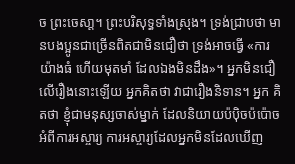ច ព្រះចេសា្ដ។ ព្រះបរិសុទ្ធទាំងស្រុង។ ទ្រង់ជ្រាបថា មានបងប្អូនជាច្រើនពិតជាមិនជឿថា ទ្រង់អាចធ្វើ «ការ យ៉ាងធំ ហើយមុតមាំ ដែលឯងមិនដឹង»។ អ្នកមិនជឿលើរឿងនោះឡើយ អ្នកគិតថា វាជារឿងនិទាន។ អ្នក គិតថា ខ្ញុំជាមនុស្សចាស់ម្នាក់ ដែលនិយាយប៉ប៉ិចប៉ប៉ោចអំពីការអស្ចារ្យ ការអស្ចារ្យដែលអ្នកមិនដែលឃើញ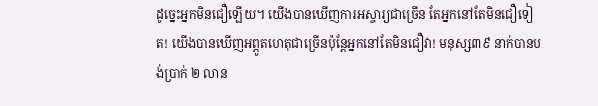ដូច្នេះអ្នកមិនជឿឡើយ។ យើងបានឃើញការអស្ចារ្យជាច្រើន តែអ្នកនៅតែមិនជឿទៀត! យើងបានឃើញអព្ភូតហេតុជាច្រើនប៉ុន្តែអ្នកនៅតែមិនជឿវា! មនុស្ស៣៩ នាក់បានបង់ប្រាក់ ២ លាន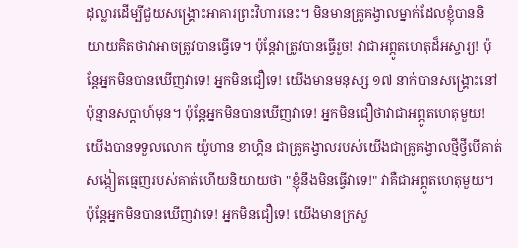ដុល្លារដើម្បីជួយសង្រ្គោះអាគារព្រះវិហារនេះ។ មិនមានគ្រូគង្វាលម្នាក់ដែលខ្ញុំបាននិយាយគិតថាវាអាចត្រូវបានធ្វើទេ។ ប៉ុន្តែវាត្រូវបានធ្វើរួច! វាជាអព្ភូតហេតុដ៏អស្ចារ្យ! ប៉ុន្តែអ្នកមិនបានឃើញវាទេ! អ្នកមិនជឿទេ! យើងមានមនុស្ស ១៧ នាក់បានសង្រ្គោះនៅប៉ុន្មានសប្ដាហ៍មុន។ ប៉ុន្តែអ្នកមិនបានឃើញវាទេ! អ្នកមិនជឿថាវាជាអព្ភូតហេតុមួយ! យើងបានទទួលលោក យ៉ូហាន ខាហ្គិន ជាគ្រូគង្វាលរបស់យើងជាគ្រូគង្វាលថ្មីថ្វីបើគាត់សង្កៀតធ្មេញរបស់គាត់ហើយនិយាយថា "ខ្ញុំនឹងមិនធ្វើវាទេ!" វាគឺជាអព្ភូតហេតុមួយ។ ប៉ុន្តែអ្នកមិនបានឃើញវាទេ! អ្នកមិនជឿទេ! យើងមានក្រសួ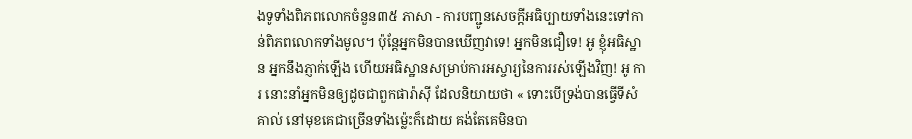ងទូទាំងពិភពលោកចំនួន៣៥ ភាសា - ការបញ្ជូនសេចក្ដីអធិប្បាយទាំងនេះទៅកាន់ពិភពលោកទាំងមូល។ ប៉ុន្តែអ្នកមិនបានឃើញវាទេ! អ្នកមិនជឿទេ! អូ ខ្ញុំអធិស្ឋាន អ្នកនឹងភ្ញាក់ឡើង ហើយអធិស្ឋានសម្រាប់ការអស្ចារ្យនៃការរស់ឡើងវិញ! អូ ការ នោះនាំអ្នកមិនឲ្យដូចជាពួកផារ៉ាស៊ី ដែលនិយាយថា « ទោះបើទ្រង់បានធ្វើទីសំគាល់ នៅមុខគេជាច្រើនទាំងម៉្លេះក៏ដោយ គង់តែគេមិនបា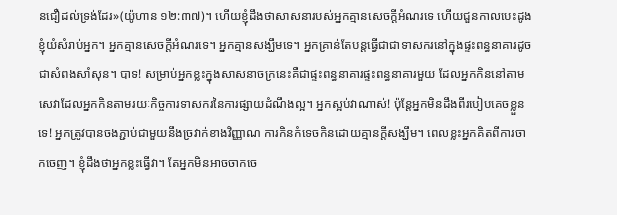នជឿដល់ទ្រង់ដែរ»(យ៉ូហាន ១២:៣៧)។ ហើយខ្ញុំដឹងថាសាសនារបស់អ្នកគ្មានសេចក្តីអំណរទេ ហើយជួនកាលបេះដូងខ្ញុំយំសំរាប់អ្នក។ អ្នកគ្មានសេចក្តីអំណរទេ។ អ្នកគ្មានសង្ឃឹមទេ។ អ្នកគ្រាន់តែបន្ដធ្វើជាជាទាសករនៅក្នុងផ្ទះពន្ធនាគារដូចជាសំពងសាំសុន។ បាទ! សម្រាប់អ្នកខ្លះក្នុងសាសនាចក្រនេះគឺជាផ្ទះពន្ធនាគារផ្ទះពន្ធនាគារមួយ ដែលអ្នកកិននៅតាមសេវាដែលអ្នកកិនតាមរយៈកិច្ចការទាសករនៃការផ្សាយដំណឹងល្អ។ អ្នកស្អប់វាណាស់! ប៉ុន្តែអ្នកមិនដឹងពីរបៀបគេចខ្លួនទេ! អ្នកត្រូវបានចងភ្ជាប់ជាមួយនឹងច្រវាក់ខាងវិញ្ញាណ ការកិនកំទេចកិនដោយគ្មានក្តីសង្ឃឹម។ ពេលខ្លះអ្នកគិតពីការចាកចេញ។ ខ្ញុំដឹងថាអ្នកខ្លះធ្វើវា។ តែអ្នកមិនអាចចាកចេ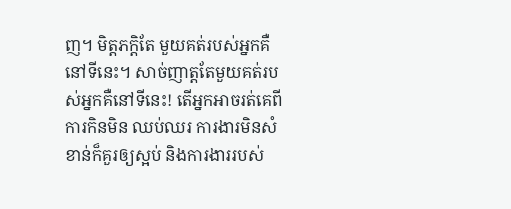ញ។ មិត្ដភក្ដិតែ មួយគត់របស់អ្នកគឺនៅទីនេះ។ សាច់ញាត្ដតែមួយគត់របស់អ្នកគឺនៅទីនេះ! តើអ្នកអាចរត់គេពីការកិនមិន ឈប់ឈរ ការងារមិនសំខាន់ក៏គួរឲ្យស្អប់ និងការងាររបស់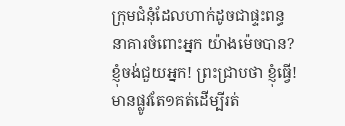ក្រុមជំនុំដែលហាក់ដូចជាផ្ទះពន្ធនាគារចំពោះអ្នក យ៉ាងម៉េចបាន? ខ្ញុំចង់ជួយអ្នក! ព្រះជ្រាបថា ខ្ញុំធ្វើ! មានផ្លូវតែ១គត់ដើម្បីរត់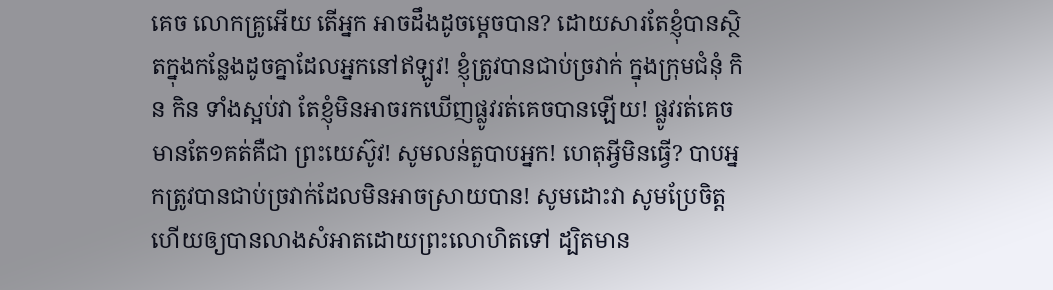គេច លោកគ្រូអើយ តើអ្នក អាចដឹងដូចម្ដេចបាន? ដោយសារតែខ្ញុំបានស្ថិតក្នុងកន្លែងដូចគ្នាដែលអ្នកនៅឥឡូវ! ខ្ញុំត្រូវបានជាប់ច្រវាក់ ក្នុងក្រុមជំនុំ កិន កិន ទាំងស្អប់វា តែខ្ញុំមិនអាចរកឃើញផ្លូវរត់គេចបានឡើយ! ផ្លូវរត់គេចមានតែ១គត់គឺជា ព្រះយេស៊ូវ! សូមលន់តួបាបអ្នក! ហេតុអ្វីមិនធ្វើ? បាបអ្នកត្រូវបានជាប់ច្រវាក់ដែលមិនអាចស្រាយបាន! សូមដោះវា សូមប្រែចិត្ដ ហើយឲ្យបានលាងសំអាតដោយព្រះលោហិតទៅ ដ្បិតមាន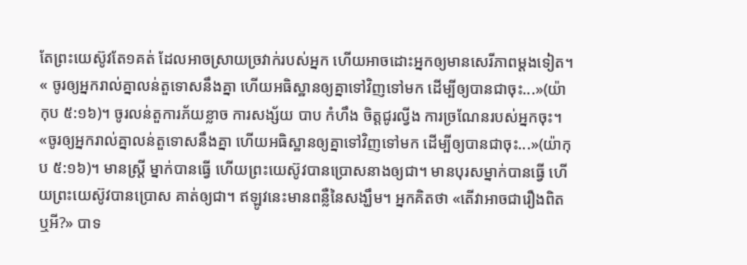តែព្រះយេស៊ូវតែ១គត់ ដែលអាចស្រាយច្រវាក់របស់អ្នក ហើយអាចដោះអ្នកឲ្យមានសេរីភាពម្ដងទៀត។ « ចូរឲ្យអ្នករាល់គ្នាលន់តួទោសនឹងគ្នា ហើយអធិស្ឋានឲ្យគ្នាទៅវិញទៅមក ដើម្បីឲ្យបានជាចុះ...»(យ៉ាកុប ៥:១៦)។ ចូរលន់តួការភ័យខ្លាច ការសង្ស័យ បាប កំហឹង ចិត្ដជូរល្វីង ការច្រណែនរបស់អ្នកចុះ។ «ចូរឲ្យអ្នករាល់គ្នាលន់តួទោសនឹងគ្នា ហើយអធិស្ឋានឲ្យគ្នាទៅវិញទៅមក ដើម្បីឲ្យបានជាចុះ...»(យ៉ាកុប ៥:១៦)។ មានស្រ្ដី ម្នាក់បានធ្វើ ហើយព្រះយេស៊ូវបានប្រោសនាងឲ្យជា។ មានបុរសម្នាក់បានធ្វើ ហើយព្រះយេស៊ូវបានប្រោស គាត់ឲ្យជា។ ឥឡូវនេះមានពន្លឺនៃសង្ឃឹម។ អ្នកគិតថា «តើវាអាចជារឿងពិតឬអី?» បាទ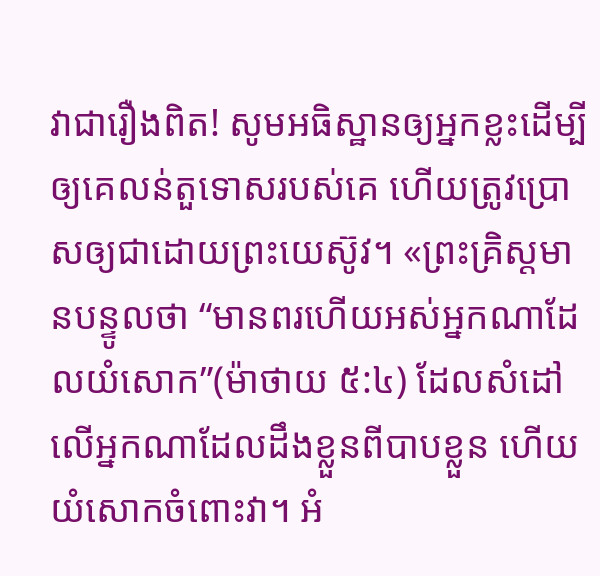វាជារឿងពិត! សូមអធិស្ឋានឲ្យអ្នកខ្លះដើម្បីឲ្យគេលន់តួទោសរបស់គេ ហើយត្រូវប្រោសឲ្យជាដោយព្រះយេស៊ូវ។ «ព្រះគ្រិស្ដមានបន្ទូលថា “មានពរហើយអស់អ្នកណាដែលយំសោក”(ម៉ាថាយ ៥:៤) ដែលសំដៅ លើអ្នកណាដែលដឹងខ្លួនពីបាបខ្លួន ហើយយំសោកចំពោះវា។ អំ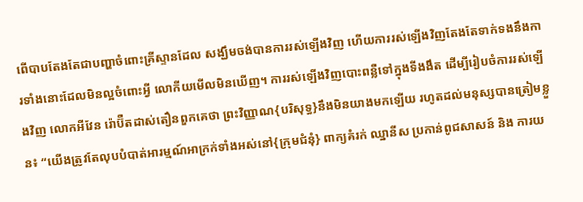ពើបាបតែងតែជាបញ្ហាចំពោះគ្រីស្ទានដែល សង្ឃឹមចង់បានការរស់ឡើងវិញ ហើយការរស់ឡើងវិញតែងតែទាក់ទងនឹងការទាំងនោះដែលមិនល្អចំពោះអ្វី លោកីយមើលមិនឃើញ។ ការរស់ឡើងវិញបោះពន្លឺទៅក្នុងទីងងឹត ដើម្បីរៀបចំការរស់ឡើងវិញ លោកអីវែន រ៉ោប៊ឺតដាស់តឿនពួកគេថា ព្រះវិញ្ញាណ{បរិសុទ្ធ}នឹងមិនយាងមកឡើយ រហូតដល់មនុស្សបានត្រៀមខ្លួន៖ “យើងត្រូវតែលុបបំបាត់អារម្មណ៍អាក្រក់ទាំងអស់នៅ{ក្រុមជំនុំ} ពាក្យគំរក់ ឈ្នានីស ប្រកាន់ពូជសាសន៍ និង ការយ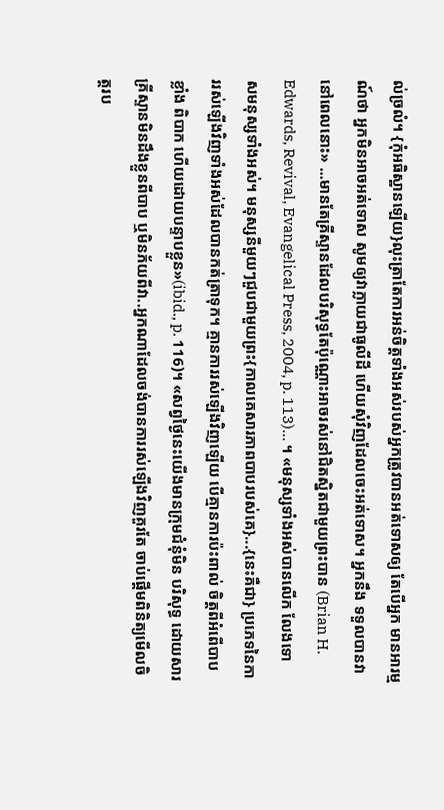ល់ច្រលំ។ {កុំអធិស្ឋានឡើយ}លុះត្រាតែការអន់ចិត្ដទាំងអស់របស់អ្នកត្រូវបានអត់ទោសឲ្យ តែបើអ្នក មានអារម្មណ៍ថា អ្នកមិនអាចអត់ទោស សូមឲ្យវាក្លាយជាធូលីដី ហើយសុំវិញដែលចេះអត់ទោស។ អ្នកនឹង ទទួលបានវានៅពេលនោះ» ...មានតែគ្រីស្ទានដែលបរិសុទ្ធតែប៉ុណ្ណោះអាចរស់នៅជិតស្និតជាមួយព្រះបាន (Brian H. Edwards, Revival, Evangelical Press, 2004, p. 113)... ។ «មនុស្សទាំងអស់បានលើក លែងទោសមនុស្សទាំងអស់។ មនុស្សនីមួយៗជួបជាមួយព្រះ{កាលគេសារភាពបាបរបស់គេ}...{នេះគឺជា} ប្រភេទនៃការរស់ឡើងវិញទាំងអស់ដែលបានកត់ត្រាទុក។ គ្មានការរស់ឡើងវិញឡើយ បើគ្មានការប៉ះពាល់ ចិត្ដពីអំពើបាបខ្លាំង ពិបាក ហើយដោយបន្ទាបខ្លួន»(ibid., p. 116)។ «សព្វថ្ងៃនេះយើងមានក្រុមជំនុំមិន បរិសុទ្ធ ដោយសារគ្រីស្ទានមិនដឹងខ្លួនពីបាប ឬមិនភ័យពីវា..អ្នកណាដែលចង់បានការរស់ឡើងវិញគួរតែ ចាប់ផ្ដើមពិនិត្យមើលចិត្ដរប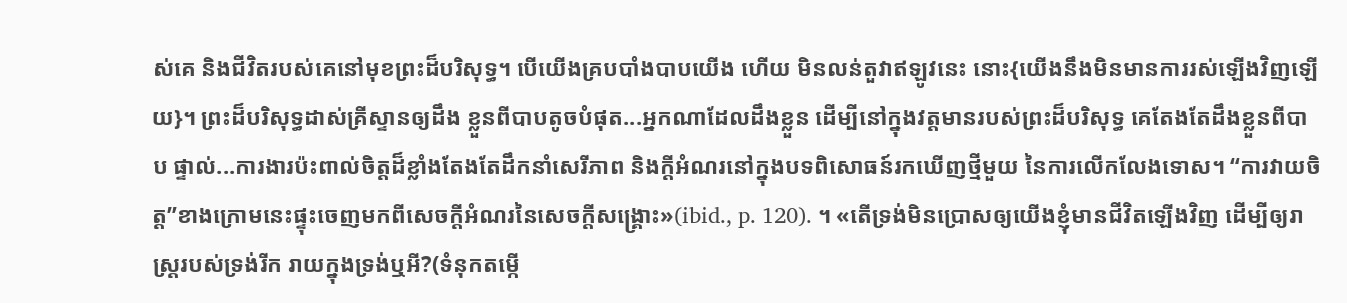ស់គេ និងជីវិតរបស់គេនៅមុខព្រះដ៏បរិសុទ្ធ។ បើយើងគ្របបាំងបាបយើង ហើយ មិនលន់តួវាឥឡូវនេះ នោះ{យើងនឹងមិនមានការរស់ឡើងវិញឡើយ}។ ព្រះដ៏បរិសុទ្ធដាស់គ្រីស្ទានឲ្យដឹង ខ្លួនពីបាបតូចបំផុត...អ្នកណាដែលដឹងខ្លួន ដើម្បីនៅក្នុងវត្ដមានរបស់ព្រះដ៏បរិសុទ្ធ គេតែងតែដឹងខ្លួនពីបាប ផ្ទាល់...ការងារប៉ះពាល់ចិត្ដដ៏ខ្លាំងតែងតែដឹកនាំសេរីភាព និងក្ដីអំណរនៅក្នុងបទពិសោធន៍រកឃើញថ្មីមួយ នៃការលើកលែងទោស។ “ការវាយចិត្ដ”ខាងក្រោមនេះផ្ទុះចេញមកពីសេចក្ដីអំណរនៃសេចក្ដីសង្រ្គោះ»(ibid., p. 120). ។ «តើទ្រង់មិនប្រោសឲ្យយើងខ្ញុំមានជីវិតឡើងវិញ ដើម្បីឲ្យរាស្រ្ដរបស់ទ្រង់រីក រាយក្នុងទ្រង់ឬអី?(ទំនុកតម្កើ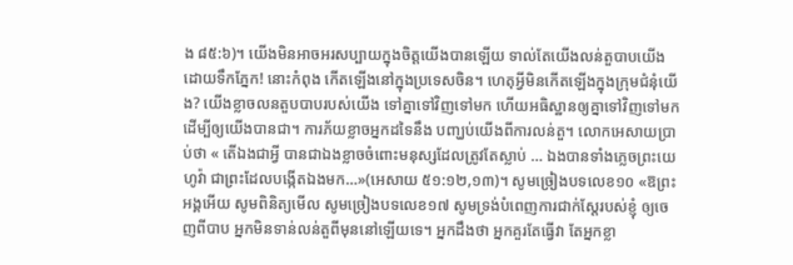ង ៨៥:៦)។ យើងមិនអាចអរសប្បាយក្នុងចិត្ដយើងបានឡើយ ទាល់តែយើងលន់តួបាបយើងដោយទឹកភ្នែក! នោះកំពុង កើតឡើងនៅក្នុងប្រទេសចិន។ ហេតុអ្វីមិនកើតឡើងក្នុងក្រុមជំនុំយើង? យើងខ្លាចលនតួបបាបរបស់យើង ទៅគ្នាទៅវិញទៅមក ហើយអធិស្ឋានឲ្យគ្នាទៅវិញទៅមក ដើម្បីឲ្យយើងបានជា។ ការភ័យខ្លាចអ្នកដទៃនឹង បញ្ឃប់យើងពីការលន់តួ។ លោកអេសាយប្រាប់ថា « តើឯងជាអ្វី បានជាឯងខ្លាចចំពោះមនុស្សដែលត្រូវតែស្លាប់ ... ឯងបានទាំងភ្លេចព្រះយេហូវ៉ា ជាព្រះដែលបង្កើតឯងមក...»(អេសាយ ៥១:១២,១៣)។ សូមច្រៀងបទលេខ១០ «ឱព្រះអង្គអើយ សូមពិនិត្យមើល សូមច្រៀងបទលេខ១៧ សូមទ្រង់បំពេញការជាក់ស្ដែរបស់ខ្ញុំ ឲ្យចេញពីបាប អ្នកមិនទាន់លន់តួពីមុននៅឡើយទេ។ អ្នកដឹងថា អ្នកគួរតែធ្វើវា តែអ្នកខ្លា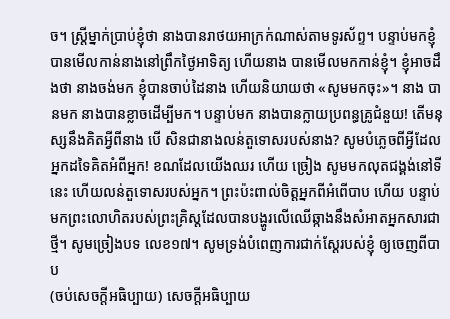ច។ ស្រ្ដីម្នាក់ប្រាប់ខ្ញុំថា នាងបានរាថយអាក្រក់ណាស់តាមទូរស័ព្ទ។ បន្ទាប់មកខ្ញុំបានមើលកាន់នាងនៅព្រឹកថ្ងៃអាទិត្យ ហើយនាង បានមើលមកកាន់ខ្ញុំ។ ខ្ញុំអាចដឹងថា នាងចង់មក ខ្ញុំបានចាប់ដៃនាង ហើយនិយាយថា «សូមមកចុះ»។ នាង បានមក នាងបានខ្លាចដើម្បីមក។ បន្ទាប់មក នាងបានក្លាយប្រពន្ធគ្រូជំនួយ! តើមនុស្សនឹងគិតអ្វីពីនាង បើ សិនជានាងលន់តួទោសរបស់នាង? សូមបំភ្លេចពីអ្វីដែលអ្នកដទៃគិតអំពីអ្នក! ខណដែលយើងឈរ ហើយ ច្រៀង សូមមកលុតជង្គង់នៅទីនេះ ហើយលន់តួទោសរបស់អ្នក។ ព្រះប៉ះពាល់ចិត្ដអ្នកពីអំពើបាប ហើយ បន្ទាប់មកព្រះលោហិតរបស់ព្រះគ្រិស្ដដែលបានបង្ហូរលើឈើឆ្កាងនឹងសំអាតអ្នកសារជាថ្មី។ សូមច្រៀងបទ លេខ១៧។ សូមទ្រង់បំពេញការជាក់ស្ដែរបស់ខ្ញុំ ឲ្យចេញពីបាប
(ចប់សេចក្ដីអធិប្បាយ) សេចក្ដីអធិប្បាយ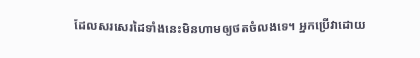ដែលសរសេរដៃទាំងនេះមិនហាមឲ្យថតចំលងទេ។ អ្នកប្រើវាដោយ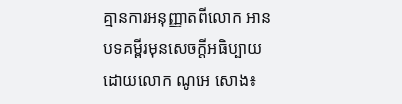គ្មានការអនុញ្ញាតពីលោក អានបទគម្ពីរមុនសេចក្ដីអធិប្បាយដោយលោក ណូអេ សោង៖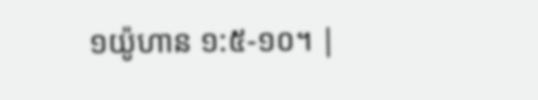១យ៉ូហាន ១:៥-១០។ |